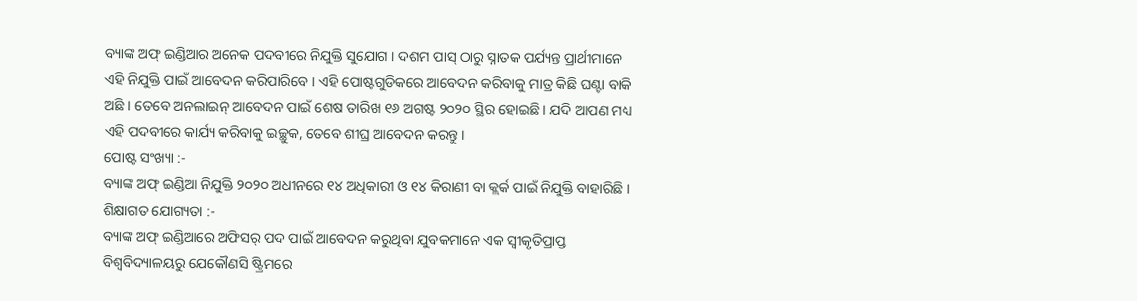ବ୍ୟାଙ୍କ ଅଫ୍ ଇଣ୍ଡିଆର ଅନେକ ପଦବୀରେ ନିଯୁକ୍ତି ସୁଯୋଗ । ଦଶମ ପାସ୍ ଠାରୁ ସ୍ନାତକ ପର୍ଯ୍ୟନ୍ତ ପ୍ରାର୍ଥୀମାନେ ଏହି ନିଯୁକ୍ତି ପାଇଁ ଆବେଦନ କରିପାରିବେ । ଏହି ପୋଷ୍ଟଗୁଡିକରେ ଆବେଦନ କରିବାକୁ ମାତ୍ର କିଛି ଘଣ୍ଟା ବାକି ଅଛି । ତେବେ ଅନଲାଇନ୍ ଆବେଦନ ପାଇଁ ଶେଷ ତାରିଖ ୧୬ ଅଗଷ୍ଟ ୨୦୨୦ ସ୍ଥିର ହୋଇଛି । ଯଦି ଆପଣ ମଧ୍ୟ ଏହି ପଦବୀରେ କାର୍ଯ୍ୟ କରିବାକୁ ଇଚ୍ଛୁକ, ତେବେ ଶୀଘ୍ର ଆବେଦନ କରନ୍ତୁ ।
ପୋଷ୍ଟ ସଂଖ୍ୟା :-
ବ୍ୟାଙ୍କ ଅଫ୍ ଇଣ୍ଡିଆ ନିଯୁକ୍ତି ୨୦୨୦ ଅଧୀନରେ ୧୪ ଅଧିକାରୀ ଓ ୧୪ କିରାଣୀ ବା କ୍ଲର୍କ ପାଇଁ ନିଯୁକ୍ତି ବାହାରିଛି ।
ଶିକ୍ଷାଗତ ଯୋଗ୍ୟତା :-
ବ୍ୟାଙ୍କ ଅଫ୍ ଇଣ୍ଡିଆରେ ଅଫିସର୍ ପଦ ପାଇଁ ଆବେଦନ କରୁଥିବା ଯୁବକମାନେ ଏକ ସ୍ୱୀକୃତିପ୍ରାପ୍ତ ବିଶ୍ୱବିଦ୍ୟାଳୟରୁ ଯେକୌଣସି ଷ୍ଟ୍ରିମରେ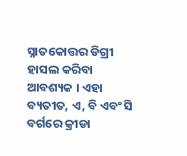ସ୍ନାତକୋତ୍ତର ଡିଗ୍ରୀ ହାସଲ କରିବା ଆବଶ୍ୟକ । ଏହା ବ୍ୟତୀତ, ଏ, ବି ଏବଂ ସି ବର୍ଗରେ କ୍ରୀଡା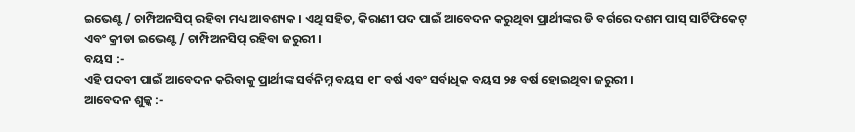ଇଭେଣ୍ଟ / ଚାମ୍ପିଅନସିପ୍ ରହିବା ମଧ୍ୟ ଆବଶ୍ୟକ । ଏଥି ସହିତ, କିରାଣୀ ପଦ ପାଇଁ ଆବେଦନ କରୁଥିବା ପ୍ରାର୍ଥୀଙ୍କର ଡି ବର୍ଗରେ ଦଶମ ପାସ୍ ସାର୍ଟିଫିକେଟ୍ ଏବଂ କ୍ରୀଡା ଇଭେଣ୍ଟ / ଚାମ୍ପିଅନସିପ୍ ରହିବା ଜରୁରୀ ।
ବୟସ :-
ଏହି ପଦବୀ ପାଇଁ ଆବେଦନ କରିବାକୁ ପ୍ରାର୍ଥୀଙ୍କ ସର୍ବନିମ୍ନ ବୟସ ୧୮ ବର୍ଷ ଏବଂ ସର୍ବାଧିକ ବୟସ ୨୫ ବର୍ଷ ହୋଇଥିବା ଜରୁରୀ ।
ଆବେଦନ ଶୁଳ୍କ :-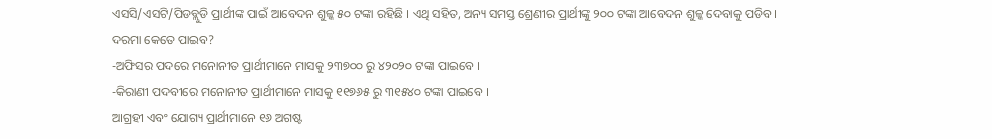ଏସସି/ଏସଟି/ପିଡବ୍ଲୁଡି ପ୍ରାର୍ଥୀଙ୍କ ପାଇଁ ଆବେଦନ ଶୁଳ୍କ ୫୦ ଟଙ୍କା ରହିଛି । ଏଥି ସହିତ, ଅନ୍ୟ ସମସ୍ତ ଶ୍ରେଣୀର ପ୍ରାର୍ଥୀଙ୍କୁ ୨୦୦ ଟଙ୍କା ଆବେଦନ ଶୁଳ୍କ ଦେବାକୁ ପଡିବ ।
ଦରମା କେତେ ପାଇବ?
-ଅଫିସର ପଦରେ ମନୋନୀତ ପ୍ରାର୍ଥୀମାନେ ମାସକୁ ୨୩୭୦୦ ରୁ ୪୨୦୨୦ ଟଙ୍କା ପାଇବେ ।
-କିରାଣୀ ପଦବୀରେ ମନୋନୀତ ପ୍ରାର୍ଥୀମାନେ ମାସକୁ ୧୧୭୬୫ ରୁ ୩୧୫୪୦ ଟଙ୍କା ପାଇବେ ।
ଆଗ୍ରହୀ ଏବଂ ଯୋଗ୍ୟ ପ୍ରାର୍ଥୀମାନେ ୧୬ ଅଗଷ୍ଟ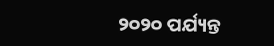୨୦୨୦ ପର୍ଯ୍ୟନ୍ତ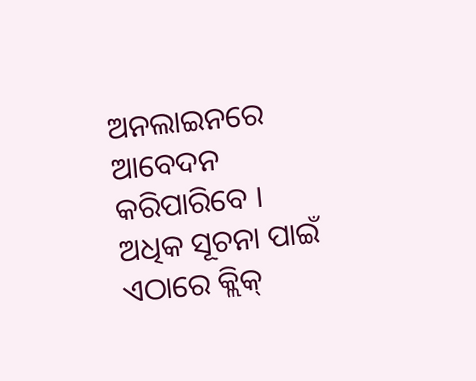ଅନଲାଇନରେ ଆବେଦନ କରିପାରିବେ । ଅଧିକ ସୂଚନା ପାଇଁ ଏଠାରେ କ୍ଲିକ୍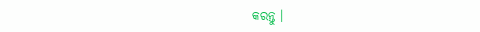କରନ୍ତୁ ।